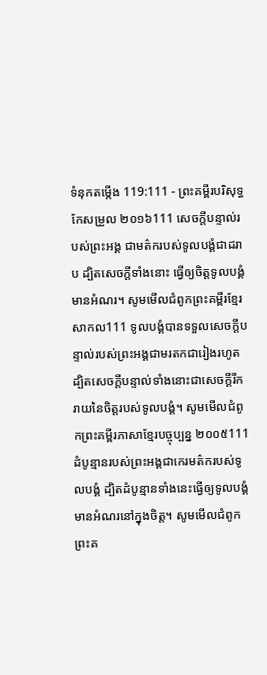ទំនុកតម្កើង 119:111 - ព្រះគម្ពីរបរិសុទ្ធកែសម្រួល ២០១៦111 សេចក្ដីបន្ទាល់របស់ព្រះអង្គ ជាមត៌ករបស់ទូលបង្គំជាដរាប ដ្បិតសេចក្ដីទាំងនោះ ធ្វើឲ្យចិត្តទូលបង្គំមានអំណរ។ សូមមើលជំពូកព្រះគម្ពីរខ្មែរសាកល111 ទូលបង្គំបានទទួលសេចក្ដីបន្ទាល់របស់ព្រះអង្គជាមរតកជារៀងរហូត ដ្បិតសេចក្ដីបន្ទាល់ទាំងនោះជាសេចក្ដីរីករាយនៃចិត្តរបស់ទូលបង្គំ។ សូមមើលជំពូកព្រះគម្ពីរភាសាខ្មែរបច្ចុប្បន្ន ២០០៥111 ដំបូន្មានរបស់ព្រះអង្គជាកេរមត៌ករបស់ទូលបង្គំ ដ្បិតដំបូន្មានទាំងនេះធ្វើឲ្យទូលបង្គំ មានអំណរនៅក្នុងចិត្ត។ សូមមើលជំពូកព្រះគ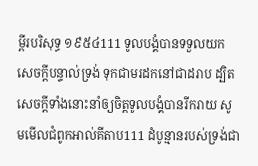ម្ពីរបរិសុទ្ធ ១៩៥៤111 ទូលបង្គំបានទទួលយកសេចក្ដីបន្ទាល់ទ្រង់ ទុកជាមរដកនៅជាដរាប ដ្បិតសេចក្ដីទាំងនោះនាំឲ្យចិត្តទូលបង្គំបានរីករាយ សូមមើលជំពូកអាល់គីតាប111 ដំបូន្មានរបស់ទ្រង់ជា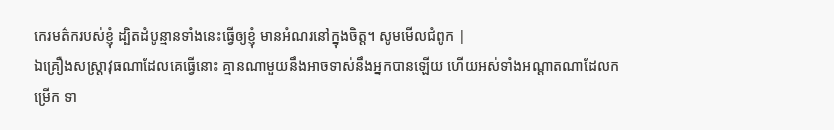កេរមត៌ករបស់ខ្ញុំ ដ្បិតដំបូន្មានទាំងនេះធ្វើឲ្យខ្ញុំ មានអំណរនៅក្នុងចិត្ត។ សូមមើលជំពូក |
ឯគ្រឿងសស្ត្រាវុធណាដែលគេធ្វើនោះ គ្មានណាមួយនឹងអាចទាស់នឹងអ្នកបានឡើយ ហើយអស់ទាំងអណ្ដាតណាដែលកម្រើក ទា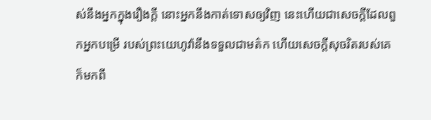ស់នឹងអ្នកក្នុងរឿងក្តី នោះអ្នកនឹងកាត់ទោសឲ្យវិញ នេះហើយជាសេចក្ដីដែលពួកអ្នកបម្រើ របស់ព្រះយេហូវ៉ានឹងទទួលជាមត៌ក ហើយសេចក្ដីសុចរិតរបស់គេក៏មកពី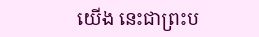យើង នេះជាព្រះប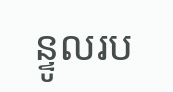ន្ទូលរប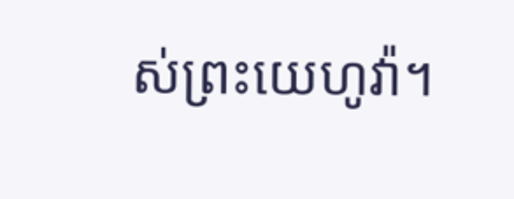ស់ព្រះយេហូវ៉ា។